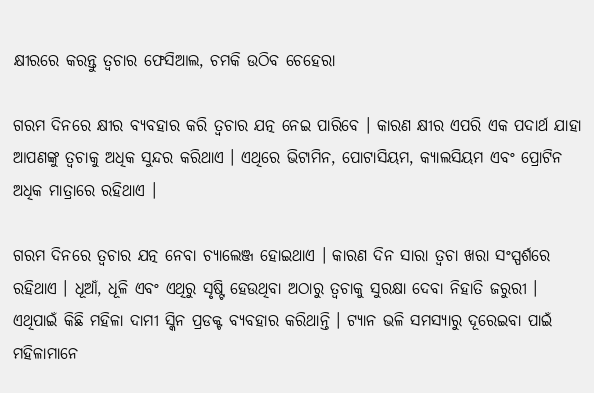କ୍ଷୀରରେ କରନ୍ତୁ ତ୍ୱଚାର ଫେସିଆଲ, ଚମକି ଉଠିବ ଚେହେରା

ଗରମ ଦିନରେ କ୍ଷୀର ବ୍ୟବହାର କରି ତ୍ୱଚାର ଯତ୍ନ ନେଇ ପାରିବେ । କାରଣ କ୍ଷୀର ଏପରି ଏକ ପଦାର୍ଥ ଯାହା ଆପଣଙ୍କୁ ତ୍ୱଚାକୁ ଅଧିକ ସୁନ୍ଦର କରିଥାଏ । ଏଥିରେ ଭିଟାମିନ, ପୋଟାସିୟମ, କ୍ୟାଲସିୟମ ଏବଂ ପ୍ରୋଟିନ ଅଧିକ ମାତ୍ରାରେ ରହିଥାଏ ।

ଗରମ ଦିନରେ ତ୍ୱଚାର ଯତ୍ନ ନେବା ଚ୍ୟାଲେଞ୍ଜ ହୋଇଥାଏ । କାରଣ ଦିନ ସାରା ତ୍ୱଚା ଖରା ସଂସ୍ପର୍ଶରେ ରହିଥାଏ । ଧୂଆଁ, ଧୂଳି ଏବଂ ଏଥିରୁ ସୃଷ୍ଟି ହେଉଥିବା ଅଠାରୁ ତ୍ୱଚାକୁ ସୁରକ୍ଷା ଦେବା ନିହାତି ଜରୁରୀ । ଏଥିପାଇଁ କିଛି ମହିଳା ଦାମୀ ସ୍କିନ ପ୍ରଡକ୍ଟ ବ୍ୟବହାର କରିଥାନ୍ତି । ଟ୍ୟାନ ଭଳି ସମସ୍ୟାରୁ ଦୂରେଇବା ପାଇଁ ମହିଳାମାନେ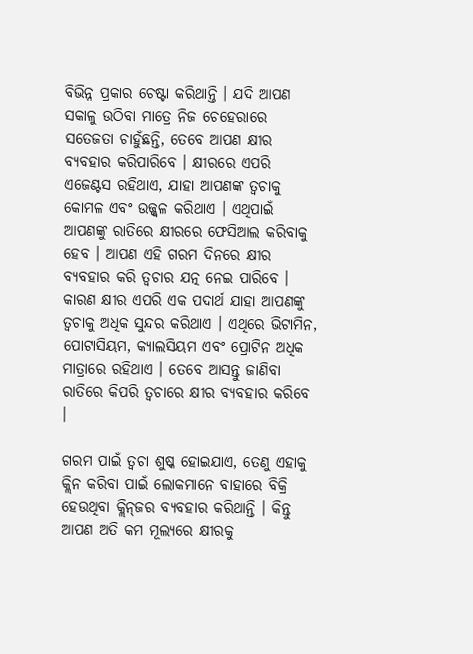ବିଭିନ୍ନ ପ୍ରକାର ଚେଷ୍ଟା କରିଥାନ୍ତି । ଯଦି ଆପଣ ସକାଳୁ ଉଠିବା ମାତ୍ରେ ନିଜ ଚେହେରାରେ ସତେଜତା ଚାହୁଁଛନ୍ତି, ତେବେ ଆପଣ କ୍ଷୀର ବ୍ୟବହାର କରିପାରିବେ । କ୍ଷୀରରେ ଏପରି ଏଜେଣ୍ଟସ ରହିଥାଏ, ଯାହା ଆପଣଙ୍କ ତ୍ୱଚାକୁ କୋମଳ ଏବଂ ଉଜ୍ଜ୍ୱଳ କରିଥାଏ । ଏଥିପାଇଁ ଆପଣଙ୍କୁ ରାତିରେ କ୍ଷୀରରେ ଫେସିଆଲ କରିବାକୁ ହେବ । ଆପଣ ଏହି ଗରମ ଦିନରେ କ୍ଷୀର ବ୍ୟବହାର କରି ତ୍ୱଚାର ଯତ୍ନ ନେଇ ପାରିବେ । କାରଣ କ୍ଷୀର ଏପରି ଏକ ପଦାର୍ଥ ଯାହା ଆପଣଙ୍କୁ ତ୍ୱଚାକୁ ଅଧିକ ସୁନ୍ଦର କରିଥାଏ । ଏଥିରେ ଭିଟାମିନ, ପୋଟାସିୟମ, କ୍ୟାଲସିୟମ ଏବଂ ପ୍ରୋଟିନ ଅଧିକ ମାତ୍ରାରେ ରହିଥାଏ । ତେବେ ଆସନ୍ତୁ ଜାଣିବା ରାତିରେ କିପରି ତ୍ୱଚାରେ କ୍ଷୀର ବ୍ୟବହାର କରିବେ ।

ଗରମ ପାଇଁ ତ୍ୱଚା ଶୁଷ୍କ ହୋଇଯାଏ, ତେଣୁ ଏହାକୁ କ୍ଲିନ କରିବା ପାଇଁ ଲୋକମାନେ ବାହାରେ ବିକ୍ରି ହେଉଥିବା କ୍ଲିନ୍‌ଜର ବ୍ୟବହାର କରିଥାନ୍ତି । କିନ୍ତୁ ଆପଣ ଅତି କମ ମୂଲ୍ୟରେ କ୍ଷୀରକୁ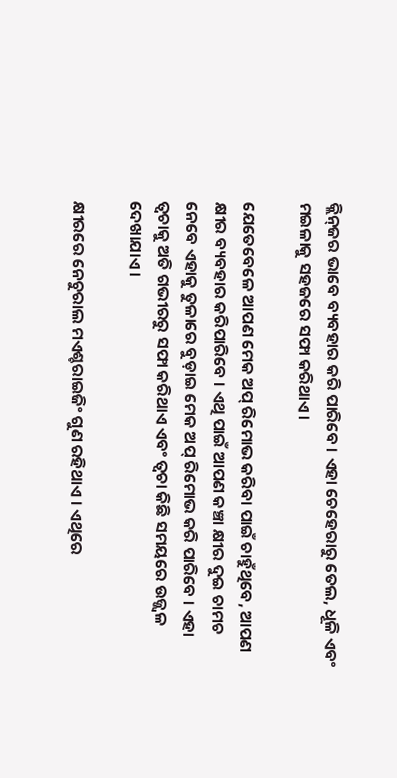କ୍ଲିନ୍‌ଜର ଭାବେ ବ୍ୟବହାର କରି ପାରିବେ । ଏହା ଚେହେରାରୁ ତେଲ, ଧୂଳି ଏବଂ ମଇଳାକୁ ସହଜରେ ସଫା କରିଥାଏ ।

ଯେତେବେଳେ ଆପଣ ମେକ ଅପ୍‌ ରିମୋଭ କରିବା ପାଇଁ ଚାହୁଁଥିବେ, ଆପଣ କ୍ଷୀର ବ୍ୟବହାର କରିପାରିବେ । ଏଥି ପାଇଁ ଆପଣ କଞ୍ଚା କ୍ଷୀର ଦୁଇ ଚାମଚ ନେବେ ଏହାକୁ ତୁଳାରେ ବୁଡ଼ାଇ ମେକ ଅପ୍‌ ରିମୋଭ କରି ପାରିବେ । ଏହା ତ୍ୱଚାକୁ ଅତି ଗଭୀରରୁ ସଫା କରିଥାଏ ଏବଂ ତ୍ୱଚା କିଛି ସମୟରେ ଉଜ୍ଜ୍ୱଳ ଦେଖାଯାଏ ।

କ୍ଷୀରରେ ନେଚୁରାଲ ମଏଶ୍ଚରାଇଜିଂ ଗୁଣ ରହିଥାଏ । ଏଥିରେ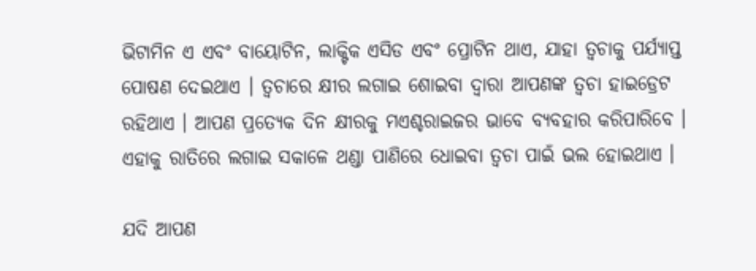ଭିଟାମିନ ଏ ଏବଂ ବାୟୋଟିନ, ଲାକ୍ଟିକ ଏସିଡ ଏବଂ ପ୍ରୋଟିନ ଥାଏ, ଯାହା ତ୍ୱଚାକୁ ପର୍ଯ୍ୟାପ୍ତ ପୋଷଣ ଦେଇଥାଏ । ତ୍ୱଚାରେ କ୍ଷୀର ଲଗାଇ ଶୋଇବା ଦ୍ୱାରା ଆପଣଙ୍କ ତ୍ୱଚା ହାଇଡ୍ରେଟ ରହିଥାଏ । ଆପଣ ପ୍ରତ୍ୟେକ ଦିନ କ୍ଷୀରକୁ ମଏଶ୍ଚରାଇଜର ଭାବେ ବ୍ୟବହାର କରିପାରିବେ । ଏହାକୁ ରାତିରେ ଲଗାଇ ସକାଳେ ଥଣ୍ଡା ପାଣିରେ ଧୋଇବା ତ୍ୱଚା ପାଇଁ ଭଲ ହୋଇଥାଏ ।

ଯଦି ଆପଣ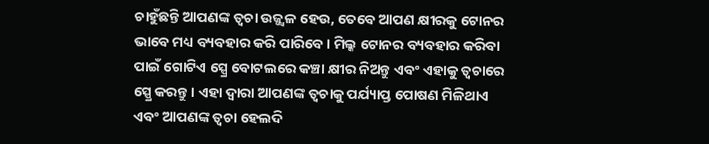ଚାହୁଁଛନ୍ତି ଆପଣଙ୍କ ତ୍ୱଚା ଉଜ୍ଜ୍ୱଳ ହେଉ, ତେବେ ଆପଣ କ୍ଷୀରକୁ ଟୋନର ଭାବେ ମଧ୍ୟ ବ୍ୟବହାର କରି ପାରିବେ । ମିଲ୍କ ଟୋନର ବ୍ୟବହାର କରିବା ପାଇଁ ଗୋଟିଏ ସ୍ପ୍ରେ ବୋଟଲରେ କଞ୍ଚା କ୍ଷୀର ନିଅନ୍ତୁ ଏବଂ ଏହାକୁ ତ୍ୱଚାରେ ସ୍ପ୍ରେ କରନ୍ତୁ । ଏହା ଦ୍ୱାରା ଆପଣଙ୍କ ତ୍ୱଚାକୁ ପର୍ଯ୍ୟାପ୍ତ ପୋଷଣ ମିଳିଥାଏ ଏବଂ ଆପଣଙ୍କ ତ୍ୱଚା ହେଲଦି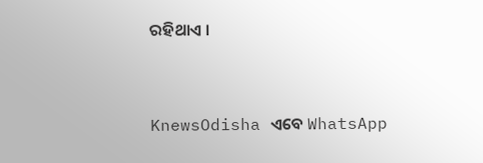ରହିଥାଏ ।


KnewsOdisha ଏବେ WhatsApp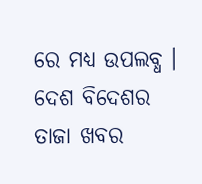ରେ ମଧ୍ୟ ଉପଲବ୍ଧ । ଦେଶ ବିଦେଶର ତାଜା ଖବର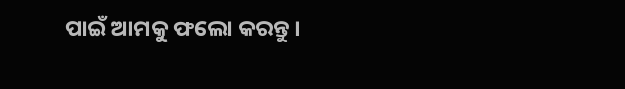ପାଇଁ ଆମକୁ ଫଲୋ କରନ୍ତୁ ।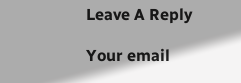Leave A Reply

Your email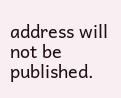address will not be published.